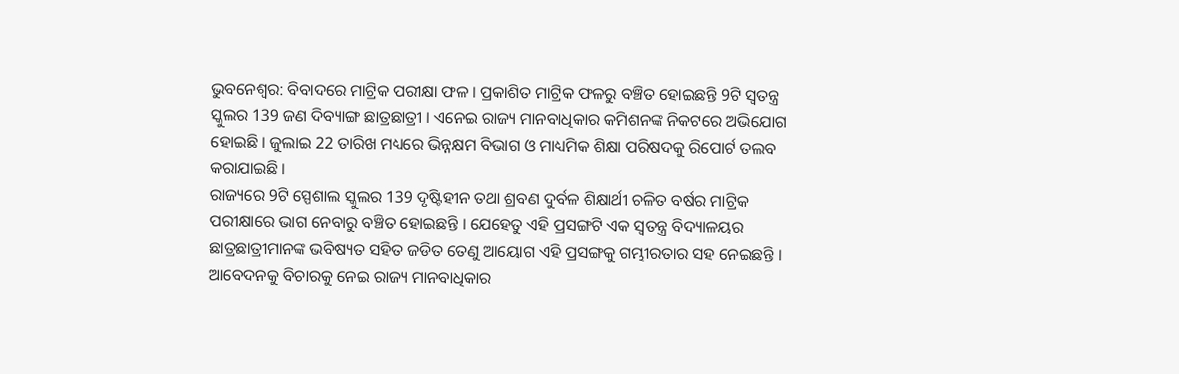ଭୁବନେଶ୍ବର: ବିବାଦରେ ମାଟ୍ରିକ ପରୀକ୍ଷା ଫଳ । ପ୍ରକାଶିତ ମାଟ୍ରିକ ଫଳରୁ ବଞ୍ଚିତ ହୋଇଛନ୍ତି 9ଟି ସ୍ୱତନ୍ତ୍ର ସ୍କୁଲର 139 ଜଣ ଦିବ୍ୟାଙ୍ଗ ଛାତ୍ରଛାତ୍ରୀ । ଏନେଇ ରାଜ୍ୟ ମାନବାଧିକାର କମିଶନଙ୍କ ନିକଟରେ ଅଭିଯୋଗ ହୋଇଛି । ଜୁଲାଇ 22 ତାରିଖ ମଧ୍ୟରେ ଭିନ୍ନକ୍ଷମ ବିଭାଗ ଓ ମାଧ୍ୟମିକ ଶିକ୍ଷା ପରିଷଦକୁ ରିପୋର୍ଟ ତଲବ କରାଯାଇଛି ।
ରାଜ୍ୟରେ 9ଟି ସ୍ପେଶାଲ ସ୍କୁଲର 139 ଦୃଷ୍ଟିହୀନ ତଥା ଶ୍ରବଣ ଦୁର୍ବଳ ଶିକ୍ଷାର୍ଥୀ ଚଳିତ ବର୍ଷର ମାଟ୍ରିକ ପରୀକ୍ଷାରେ ଭାଗ ନେବାରୁ ବଞ୍ଚିତ ହୋଇଛନ୍ତି । ଯେହେତୁ ଏହି ପ୍ରସଙ୍ଗଟି ଏକ ସ୍ୱତନ୍ତ୍ର ବିଦ୍ୟାଳୟର ଛାତ୍ରଛାତ୍ରୀମାନଙ୍କ ଭବିଷ୍ୟତ ସହିତ ଜଡିତ ତେଣୁ ଆୟୋଗ ଏହି ପ୍ରସଙ୍ଗକୁ ଗମ୍ଭୀରତାର ସହ ନେଇଛନ୍ତି ।
ଆବେଦନକୁ ବିଚାରକୁ ନେଇ ରାଜ୍ୟ ମାନବାଧିକାର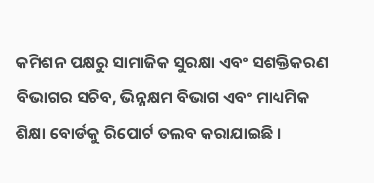କମିଶନ ପକ୍ଷରୁ ସାମାଜିକ ସୁରକ୍ଷା ଏବଂ ସଶକ୍ତିକରଣ ବିଭାଗର ସଚିବ, ଭିନ୍ନକ୍ଷମ ବିଭାଗ ଏବଂ ମାଧ୍ୟମିକ ଶିକ୍ଷା ବୋର୍ଡକୁ ରିପୋର୍ଟ ତଲବ କରାଯାଇଛି ।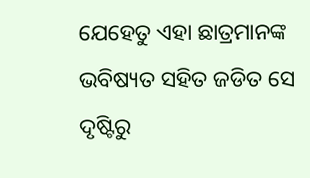ଯେହେତୁ ଏହା ଛାତ୍ରମାନଙ୍କ ଭବିଷ୍ୟତ ସହିତ ଜଡିତ ସେ ଦୃଷ୍ଟିରୁ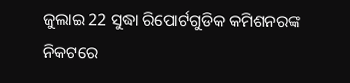ଜୁଲାଇ 22 ସୁଦ୍ଧା ରିପୋର୍ଟଗୁଡିକ କମିଶନରଙ୍କ ନିକଟରେ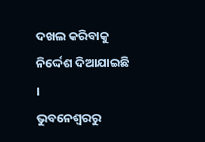ଦଖଲ କରିବାକୁ ନିର୍ଦ୍ଦେଶ ଦିଆଯାଇଛି ।
ଭୁବନେଶ୍ବରରୁ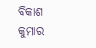ବିକାଶ କୁମାର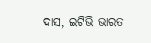ଦାସ, ଇଟିଭି ଭାରତ